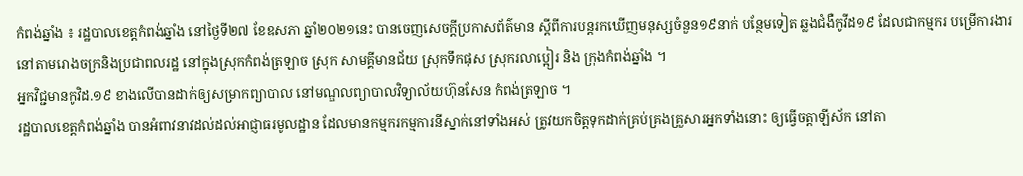កំពង់ឆ្នាំង ៖ រដ្ឋបាលខេត្តកំពង់ឆ្នាំង នៅថ្ងៃទី២៧ ខែឧសភា ឆ្នាំ២០២១នេះ បានចេញសេចក្តីប្រកាសព័ត៌មាន ស្តីពីការបន្តរកឃើញមនុស្សចំនួន១៩នាក់ បន្ថែមទៀត ឆ្លងជំងឺកូវីដ១៩ ដែលជាកម្មករ បម្រើការងារ នៅតាមរោងចក្រនិងប្រជាពលរដ្ឋ នៅក្នុងស្រុកកំពង់ត្រឡាច ស្រុក សាមគ្គីមានជ័យ ស្រុកទឹកផុស ស្រុករលាប្អៀរ និង ក្រុងកំពង់ឆ្នាំង ។
អ្នកវិជ្ជមានកូវិដ.១៩ ខាងលើបានដាក់ឲ្យសម្រាកព្យាបាល នៅមណ្ឌលព្យាបាលវិទ្យាល័យហ៊ុនសែន កំពង់ត្រឡាច ។
រដ្ឋបាលខេត្តកំពង់ឆ្នាំង បានអំពាវនាវដល់ដល់អាជ្ញាធរមូលដ្ឋាន ដែលមានកម្មករកម្មការនីស្នាក់នៅទាំងអស់ ត្រូវយកចិត្តទុកដាក់គ្រប់គ្រងគ្រួសារអ្នកទាំងនោះ ឲ្យធ្វើចត្តាឡីស័ក នៅតា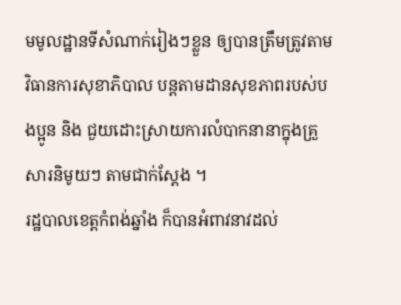មមូលដ្ឋានទីសំណាក់រៀងៗខ្លួន ឲ្យបានត្រឹមត្រូវតាមវិធានការសុខាភិបាល បន្តតាមដានសុខភាពរបស់បងប្អូន និង ជួយដោះស្រាយការលំបាកនានាក្នុងគ្រួសារនិមូយៗ តាមជាក់ស្តែង ។
រដ្ឋបាលខេត្តកំពង់ឆ្នាំង ក៏បានអំពាវនាវដល់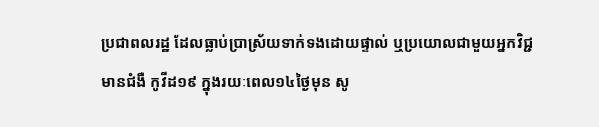ប្រជាពលរដ្ឋ ដែលធ្លាប់ប្រាស្រ័យទាក់ទងដោយផ្ទាល់ ឬប្រយោលជាមួយអ្នកវិជ្ជមានជំងឺ កូវីដ១៩ ក្នុងរយៈពេល១៤ថ្ងៃមុន សូ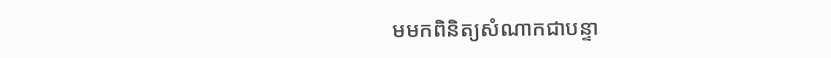មមកពិនិត្យសំណាកជាបន្ទា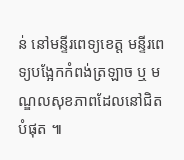ន់ នៅមន្ទីរពេទ្យខេត្ត មន្ទីរពេទ្យបង្អែកកំពង់ត្រឡាច ឬ មណ្ឌលសុខភាពដែលនៅជិតបំផុត ៕